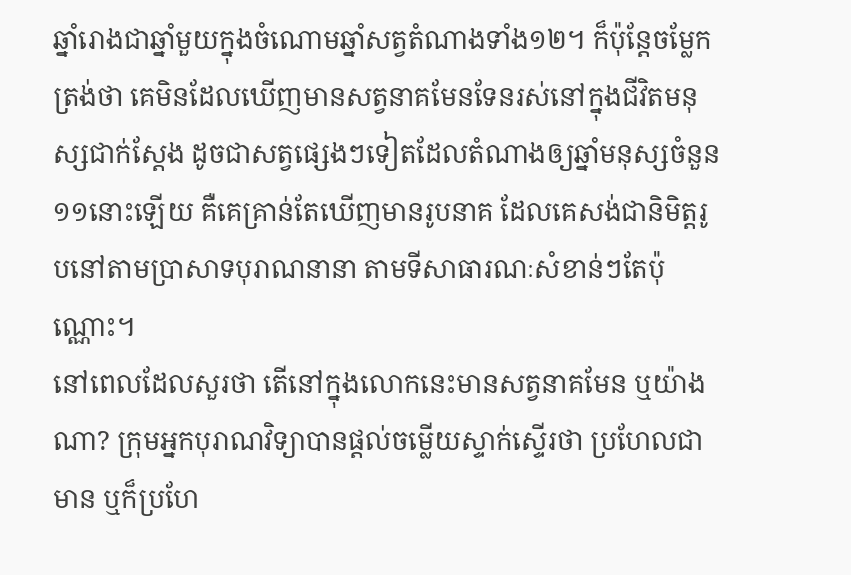ឆ្នាំរោងជាឆ្នាំមួយក្នុងចំណោមឆ្នាំសត្វតំណាងទាំង១២។ ក៏ប៉ុន្តែចម្លែកត្រង់ថា គេមិនដែលឃើញមានសត្វនាគមែនទែនរស់នៅក្នុងជីវិតមនុស្សជាក់ស្ដែង ដូចជាសត្វផ្សេងៗទៀតដែលតំណាងឲ្យឆ្នាំមនុស្សចំនួន ១១នោះឡើយ គឺគេគ្រាន់តែឃើញមានរូបនាគ ដែលគេសង់ជានិមិត្តរូបនៅតាមប្រាសាទបុរាណនានា តាមទីសាធារណៈសំខាន់ៗតែប៉ុណ្ណោះ។
នៅពេលដែលសួរថា តើនៅក្នុងលោកនេះមានសត្វនាគមែន ឬយ៉ាងណា? ក្រុមអ្នកបុរាណវិទ្យាបានផ្ដល់ចម្លើយស្ទាក់ស្ទើរថា ប្រហែលជាមាន ឬក៏ប្រហែ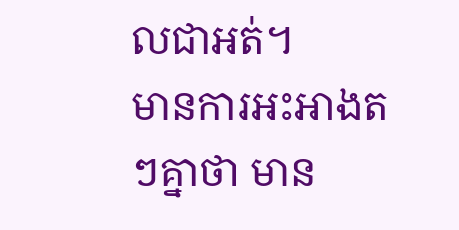លជាអត់។
មានការអះអាងតៗគ្នាថា មាន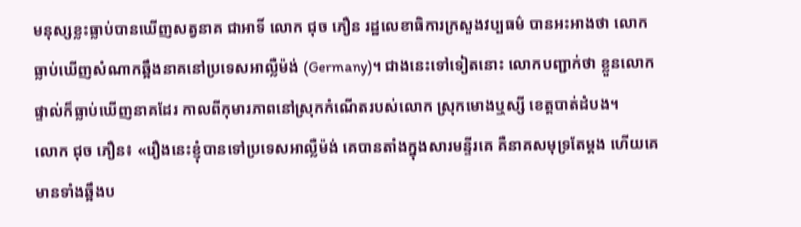មនុស្សខ្លះធ្លាប់បានឃើញសត្វនាគ ជាអាទិ៍ លោក ជុច ភឿន រដ្ឋលេខាធិការក្រសួងវប្បធម៌ បានអះអាងថា លោកធ្លាប់ឃើញសំណាកឆ្អឹងនាគនៅប្រទេសអាល្លឺម៉ង់ (Germany)។ ជាងនេះទៅទៀតនោះ លោកបញ្ជាក់ថា ខ្លួនលោកផ្ទាល់ក៏ធ្លាប់ឃើញនាគដែរ កាលពីកុមារភាពនៅស្រុកកំណើតរបស់លោក ស្រុកមោងឬស្សី ខេត្តបាត់ដំបង។
លោក ជុច ភឿន៖ «រឿងនេះខ្ញុំបានទៅប្រទេសអាល្លឺម៉ង់ គេបានតាំងក្នុងសារមន្ទីរគេ គឺនាគសមុទ្រតែម្ដង ហើយគេមានទាំងឆ្អឹងប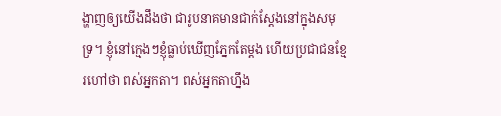ង្ហាញឲ្យយើងដឹងថា ជារូបនាគមានជាក់ស្ដែងនៅក្នុងសមុទ្រ។ ខ្ញុំនៅក្មេងៗខ្ញុំធ្លាប់ឃើញភ្នែកតែម្ដង ហើយប្រជាជនខ្មែរហៅថា ពស់អ្នកតា។ ពស់អ្នកតាហ្នឹង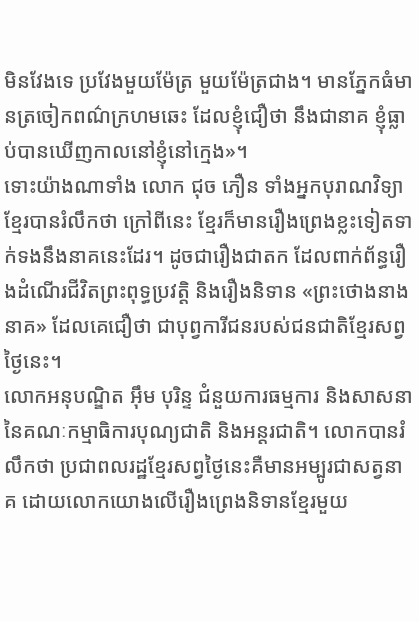មិនវែងទេ ប្រវែងមួយម៉ែត្រ មួយម៉ែត្រជាង។ មានភ្នែកធំមានត្រចៀកពណ៌ក្រហមឆេះ ដែលខ្ញុំជឿថា នឹងជានាគ ខ្ញុំធ្លាប់បានឃើញកាលនៅខ្ញុំនៅក្មេង»។
ទោះយ៉ាងណាទាំង លោក ជុច ភឿន ទាំងអ្នកបុរាណវិទ្យាខ្មែរបានរំលឹកថា ក្រៅពីនេះ ខ្មែរក៏មានរឿងព្រេងខ្លះទៀតទាក់ទងនឹងនាគនេះដែរ។ ដូចជារឿងជាតក ដែលពាក់ព័ន្ធរឿងដំណើរជីវិតព្រះពុទ្ធប្រវត្តិ និងរឿងនិទាន «ព្រះថោងនាងនាគ» ដែលគេជឿថា ជាបុព្វការីជនរបស់ជនជាតិខ្មែរសព្វថ្ងៃនេះ។
លោកអនុបណ្ឌិត អ៊ឹម បុរិន្ទ ជំនួយការធម្មការ និងសាសនា នៃគណៈកម្មាធិការបុណ្យជាតិ និងអន្តរជាតិ។ លោកបានរំលឹកថា ប្រជាពលរដ្ឋខ្មែរសព្វថ្ងៃនេះគឺមានអម្បូរជាសត្វនាគ ដោយលោកយោងលើរឿងព្រេងនិទានខ្មែរមួយ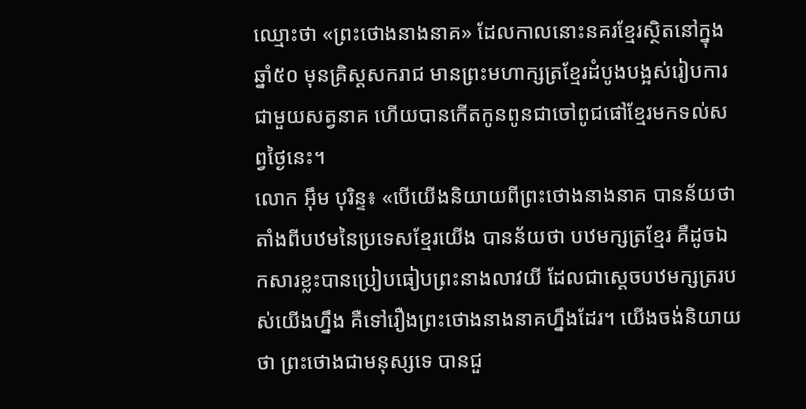ឈ្មោះថា «ព្រះថោងនាងនាគ» ដែលកាលនោះនគរខ្មែរស្ថិតនៅក្នុងឆ្នាំ៥០ មុនគ្រិស្តសករាជ មានព្រះមហាក្សត្រខ្មែរដំបូងបង្អស់រៀបការជាមួយសត្វនាគ ហើយបានកើតកូនពូនជាចៅពូជផៅខ្មែរមកទល់សព្វថ្ងៃនេះ។
លោក អ៊ឹម បុរិន្ទ៖ «បើយើងនិយាយពីព្រះថោងនាងនាគ បានន័យថា តាំងពីបឋមនៃប្រទេសខ្មែរយើង បានន័យថា បឋមក្សត្រខ្មែរ គឺដូចឯកសារខ្លះបានប្រៀបធៀបព្រះនាងលាវយី ដែលជាស្ដេចបឋមក្សត្ររបស់យើងហ្នឹង គឺទៅរឿងព្រះថោងនាងនាគហ្នឹងដែរ។ យើងចង់និយាយថា ព្រះថោងជាមនុស្សទេ បានជួ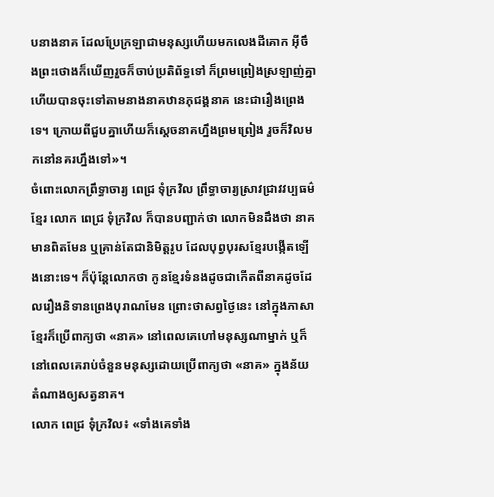បនាងនាគ ដែលប្រែក្រឡាជាមនុស្សហើយមកលេងដីគោក អ៊ីចឹងព្រះថោងក៏ឃើញរួចក៏ចាប់ប្រតិព័ទ្ធទៅ ក៏ព្រមព្រៀងស្រឡាញ់គ្នា ហើយបានចុះទៅតាមនាងនាគឋានភុជង្គនាគ នេះជារឿងព្រេងទេ។ ក្រោយពីជួបគ្នាហើយក៏ស្ដេចនាគហ្នឹងព្រមព្រៀង រួចក៏វិលមកនៅនគរហ្នឹងទៅ»។
ចំពោះលោកព្រឹទ្ធាចារ្យ ពេជ្រ ទុំក្រវិល ព្រឹទ្ធាចារ្យស្រាវជ្រាវវប្បធម៌ខ្មែរ លោក ពេជ្រ ទុំក្រវិល ក៏បានបញ្ជាក់ថា លោកមិនដឹងថា នាគមានពិតមែន ឬគ្រាន់តែជានិមិត្តរូប ដែលបុព្វបុរសខ្មែរបង្កើតឡើងនោះទេ។ ក៏ប៉ុន្តែលោកថា កូនខ្មែរទំនងដូចជាកើតពីនាគដូចដែលរឿងនិទានព្រេងបុរាណមែន ព្រោះថាសព្វថ្ងៃនេះ នៅក្នុងភាសាខ្មែរក៏ប្រើពាក្យថា «នាគ» នៅពេលគេហៅមនុស្សណាម្នាក់ ឬក៏នៅពេលគេរាប់ចំនួនមនុស្សដោយប្រើពាក្យថា «នាគ» ក្នុងន័យតំណាងឲ្យសត្វនាគ។
លោក ពេជ្រ ទុំក្រវិល៖ «ទាំងគេទាំង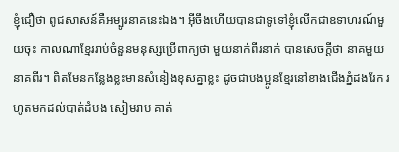ខ្ញុំជឿថា ពូជសាសន៍គឺអម្បូរនាគនេះឯង។ អ៊ីចឹងហើយបានជាទូទៅខ្ញុំលើកជាឧទាហរណ៍មួយចុះ កាលណាខ្មែររាប់ចំនួនមនុស្សប្រើពាក្យថា មួយនាក់ពីរនាក់ បានសេចក្ដីថា នាគមួយនាគពីរ។ ពិតមែនកន្លែងខ្លះមានសំនៀងខុសគ្នាខ្លះ ដូចជាបងប្អូនខ្មែរនៅខាងជើងភ្នំដងរែក រហូតមកដល់បាត់ដំបង សៀមរាប គាត់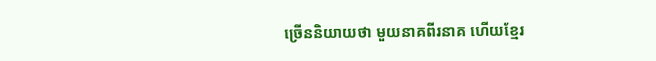ច្រើននិយាយថា មួយនាគពីរនាគ ហើយខ្មែរ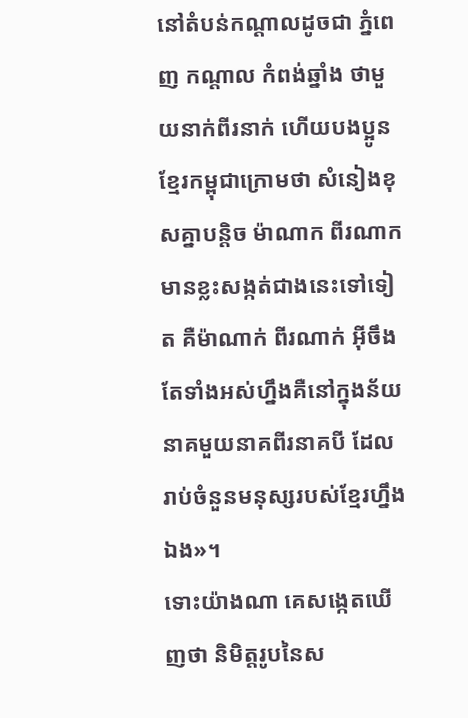នៅតំបន់កណ្ដាលដូចជា ភ្នំពេញ កណ្ដាល កំពង់ឆ្នាំង ថាមួយនាក់ពីរនាក់ ហើយបងប្អូនខ្មែរកម្ពុជាក្រោមថា សំនៀងខុសគ្នាបន្តិច ម៉ាណាក ពីរណាក មានខ្លះសង្កត់ជាងនេះទៅទៀត គឺម៉ាណាក់ ពីរណាក់ អ៊ីចឹងតែទាំងអស់ហ្នឹងគឺនៅក្នុងន័យនាគមួយនាគពីរនាគបី ដែលរាប់ចំនួនមនុស្សរបស់ខ្មែរហ្នឹងឯង»។
ទោះយ៉ាងណា គេសង្កេតឃើញថា និមិត្តរូបនៃស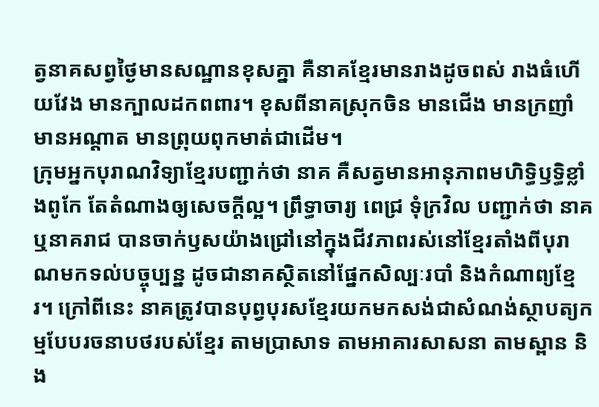ត្វនាគសព្វថ្ងៃមានសណ្ឋានខុសគ្នា គឺនាគខ្មែរមានរាងដូចពស់ រាងធំហើយវែង មានក្បាលដកពពារ។ ខុសពីនាគស្រុកចិន មានជើង មានក្រញាំ មានអណ្ដាត មានព្រុយពុកមាត់ជាដើម។
ក្រុមអ្នកបុរាណវិទ្យាខ្មែរបញ្ជាក់ថា នាគ គឺសត្វមានអានុភាពមហិទ្ធិឫទ្ធិខ្លាំងពូកែ តែតំណាងឲ្យសេចក្ដីល្អ។ ព្រឹទ្ធាចារ្យ ពេជ្រ ទុំក្រវិល បញ្ជាក់ថា នាគ ឬនាគរាជ បានចាក់ឫសយ៉ាងជ្រៅនៅក្នុងជីវភាពរស់នៅខ្មែរតាំងពីបុរាណមកទល់បច្ចុប្បន្ន ដូចជានាគស្ថិតនៅផ្នែកសិល្បៈរបាំ និងកំណាព្យខ្មែរ។ ក្រៅពីនេះ នាគត្រូវបានបុព្វបុរសខ្មែរយកមកសង់ជាសំណង់ស្ថាបត្យកម្មបែបរចនាបថរបស់ខ្មែរ តាមប្រាសាទ តាមអាគារសាសនា តាមស្ពាន និង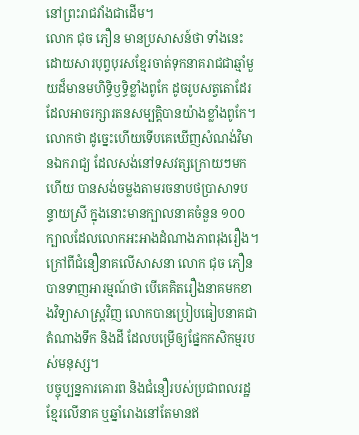នៅព្រះរាជវាំងជាដើម។
លោក ជុច ភឿន មានប្រសាសន៍ថា ទាំងនេះ ដោយសារបុព្វបុរសខ្មែរចាត់ទុកនាគរាជជាឆ្មាំមួយដ៏មានមហិទ្ធិឫទ្ធិខ្លាំងពូកែ ដូចរូបសត្វតោដែរ ដែលអាចរក្សារតនសម្បត្តិបានយ៉ាងខ្លាំងពូកែ។ លោកថា ដូច្នេះហើយទើបគេឃើញសំណង់វិមានឯករាជ្យ ដែលសង់នៅទសវត្សក្រោយៗមកហើយ បានសង់ចម្លងតាមរចនាបថប្រាសាទបន្ទាយស្រី ក្នុងនោះមានក្បាលនាគចំនួន ១០០ក្បាលដែលលោកអះអាងដំណាងភាពរុងរឿង។ ក្រៅពីជំនឿនាគលើសាសនា លោក ជុច ភឿន បានទាញអារម្មណ៍ថា បើគេគិតរឿងនាគមកខាងវិទ្យាសាស្ត្រវិញ លោកបានប្រៀបធៀបនាគជាតំណាងទឹក និងដី ដែលបម្រើឲ្យផ្នែកកសិកម្មរបស់មនុស្ស។
បច្ចុប្បន្នការគោរព និងជំនឿរបស់ប្រជាពលរដ្ឋខ្មែរលើនាគ ឬឆ្នាំរោងនៅតែមានឥ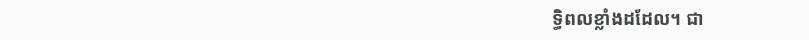ទ្ធិពលខ្លាំងដដែល។ ជា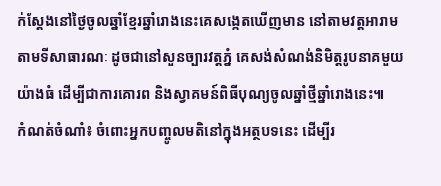ក់ស្ដែងនៅថ្ងៃចូលឆ្នាំខ្មែរឆ្នាំរោងនេះគេសង្កេតឃើញមាន នៅតាមវត្តអារាម តាមទីសាធារណៈ ដូចជានៅសួនច្បារវត្តភ្នំ គេសង់សំណង់និមិត្តរូបនាគមួយយ៉ាងធំ ដើម្បីជាការគោរព និងស្វាគមន៍ពិធីបុណ្យចូលឆ្នាំថ្មីឆ្នាំរោងនេះ៕
កំណត់ចំណាំ៖ ចំពោះអ្នកបញ្ចូលមតិនៅក្នុងអត្ថបទនេះ ដើម្បីរ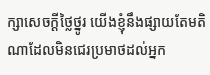ក្សាសេចក្ដីថ្លៃថ្នូរ យើងខ្ញុំនឹងផ្សាយតែមតិណាដែលមិនជេរប្រមាថដល់អ្នក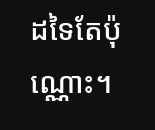ដទៃតែប៉ុណ្ណោះ។